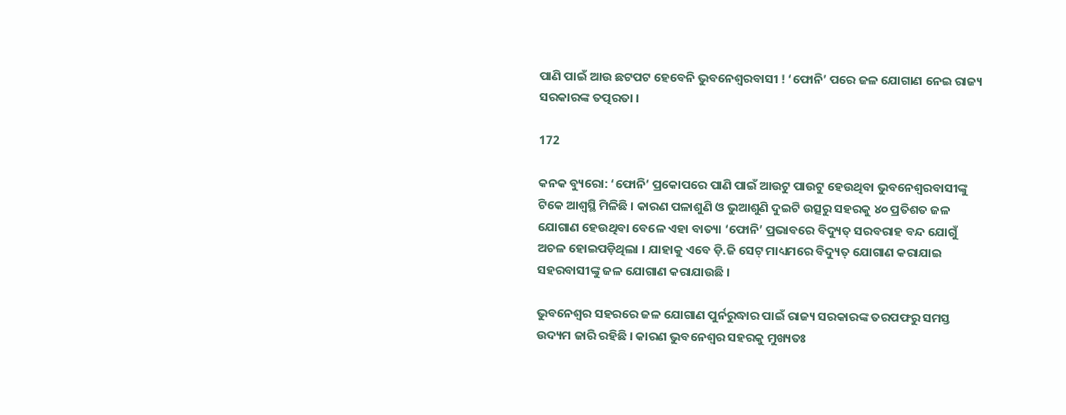ପାଣି ପାଇଁ ଆଉ ଛଟପଟ ହେବେନି ଭୁବନେଶ୍ୱରବାସୀ ! ‘ଫୋନି’ ପରେ ଜଳ ଯୋଗାଣ ନେଇ ରାଜ୍ୟ ସରକାରଙ୍କ ତତ୍ପରତା ।

172

କନକ ବ୍ୟୁରୋ: ‘ଫୋନି’ ପ୍ରକୋପରେ ପାଣି ପାଇଁ ଆଉଟୁ ପାଉଟୁ ହେଉଥିବା ଭୁବନେଶ୍ୱରବାସୀଙ୍କୁ ଟିକେ ଆଶ୍ୱସ୍ଥି ମିଳିଛି । କାରଣ ପଳାଶୁଣି ଓ ଭୁଆଶୁଣି ଦୁଇଟି ଉତ୍ସରୁ ସହରକୁ ୪୦ ପ୍ରତିଶତ ଜଳ ଯୋଗାଣ ହେଉଥିବା ବେଳେ ଏହା ବାତ୍ୟା ‘ଫୋନି’ ପ୍ରଭାବରେ ବିଦ୍ୟୁତ୍ ସରବରାହ ବନ୍ଦ ଯୋଗୁଁ ଅଚଳ ହୋଇପଡ଼ିଥିଲା । ଯାହାକୁ ଏବେ ଡ଼ି.ଜି ସେଟ୍ ମାଧ୍ୟମରେ ବିଦ୍ୟୁତ୍ ଯୋଗାଣ କରାଯାଇ ସହରବାସୀଙ୍କୁ ଜଳ ଯୋଗାଣ କରାଯାଉଛି ।

ଭୁବନେଶ୍ୱର ସହରରେ ଜଳ ଯୋଗାଣ ପୁର୍ନରୁଦ୍ଧାର ପାଇଁ ରାଜ୍ୟ ସରକାରଙ୍କ ତରପଫରୁ ସମସ୍ତ ଉଦ୍ୟମ ଜାରି ରହିଛି । କାରଣ ଭୁବନେଶ୍ୱର ସହରକୁ ମୁଖ୍ୟତଃ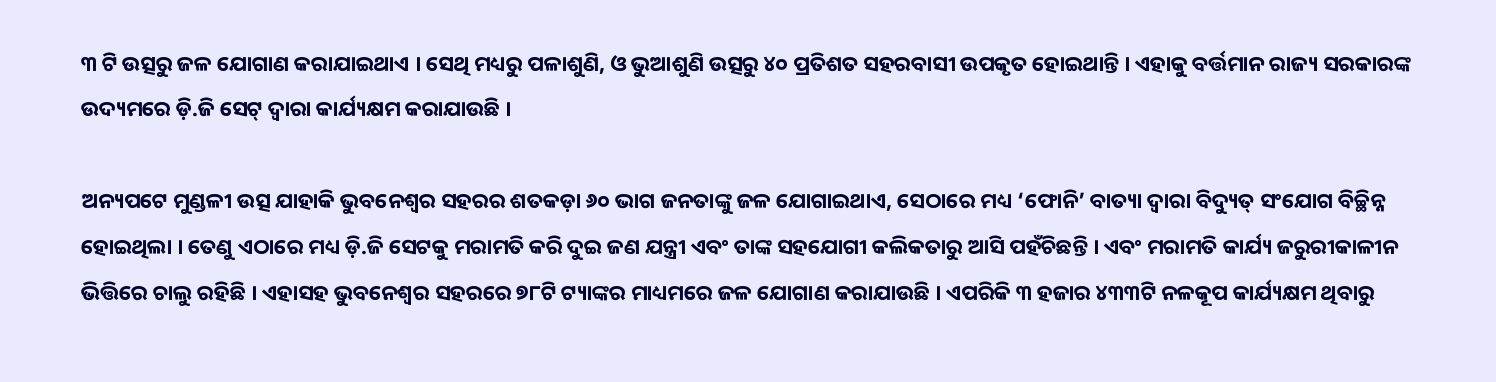୩ ଟି ଉତ୍ସରୁ ଜଳ ଯୋଗାଣ କରାଯାଇଥାଏ । ସେଥି ମଧ୍ୟରୁ ପଳାଶୁଣି, ଓ ଭୁଆଶୁଣି ଉତ୍ସରୁ ୪୦ ପ୍ରତିଶତ ସହରବାସୀ ଉପକୃତ ହୋଇଥାନ୍ତି । ଏହାକୁ ବର୍ତ୍ତମାନ ରାଜ୍ୟ ସରକାରଙ୍କ ଉଦ୍ୟମରେ ଡ଼ି.ଜି ସେଟ୍ ଦ୍ୱାରା କାର୍ଯ୍ୟକ୍ଷମ କରାଯାଉଛି ।

ଅନ୍ୟପଟେ ମୁଣ୍ଡଳୀ ଉତ୍ସ ଯାହାକି ଭୁବନେଶ୍ୱର ସହରର ଶତକଡ଼ା ୬୦ ଭାଗ ଜନତାଙ୍କୁ ଜଳ ଯୋଗାଇଥାଏ, ସେଠାରେ ମଧ୍ୟ ‘ଫୋନି’ ବାତ୍ୟା ଦ୍ୱାରା ବିଦ୍ୟୁତ୍ ସଂଯୋଗ ବିଚ୍ଛିନ୍ନ ହୋଇଥିଲା । ତେଣୁ ଏଠାରେ ମଧ୍ୟ ଡ଼ି.ଜି ସେଟକୁ ମରାମତି କରି ଦୁଇ ଜଣ ଯନ୍ତ୍ରୀ ଏବଂ ତାଙ୍କ ସହଯୋଗୀ କଲିକତାରୁ ଆସି ପହଁଚିଛନ୍ତି । ଏବଂ ମରାମତି କାର୍ଯ୍ୟ ଜରୁରୀକାଳୀନ ଭିତ୍ତିରେ ଚାଲୁ ରହିଛି । ଏହାସହ ଭୁବନେଶ୍ୱର ସହରରେ ୭୮ଟି ଟ୍ୟାଙ୍କର ମାଧ୍ୟମରେ ଜଳ ଯୋଗାଣ କରାଯାଉଛି । ଏପରିକି ୩ ହଜାର ୪୩୩ଟି ନଳକୂପ କାର୍ଯ୍ୟକ୍ଷମ ଥିବାରୁ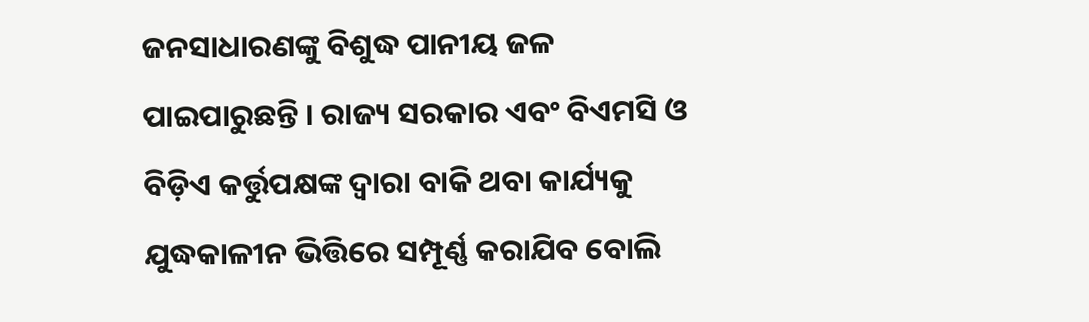ଜନସାଧାରଣଙ୍କୁ ବିଶୁଦ୍ଧ ପାନୀୟ ଜଳ ପାଇପାରୁଛନ୍ତି । ରାଜ୍ୟ ସରକାର ଏବଂ ବିଏମସି ଓ ବିଡ଼ିଏ କର୍ତ୍ତୁପକ୍ଷଙ୍କ ଦ୍ୱାରା ବାକି ଥବା କାର୍ଯ୍ୟକୁ ଯୁଦ୍ଧକାଳୀନ ଭିତ୍ତିରେ ସମ୍ପୂର୍ଣ୍ଣ କରାଯିବ ବୋଲି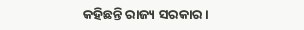କହିଛନ୍ତି ରାଜ୍ୟ ସରକାର ।